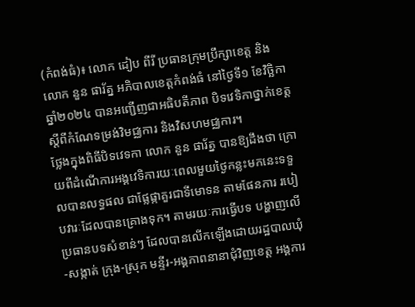(កំពង់ធំ)៖ លោក ដៀប ពីរី ប្រធានក្រុមប្រឹក្សាខេត្ត និងលោក នួន ផារ័ត្ន អភិបាលខេត្តកំពង់ធំ នៅថ្ងៃទី១ ខែវិច្ឆិកា ឆ្នាំ២០២៤ បានអញ្ជើញជាអធិបតីភាព បិទវេទិកាថ្នាក់ខេត្ត ស្ដីពីកំណែទម្រង់វិមជ្ឈការ និងវិសហមជ្ឈការ។
ថ្លែងក្នុងពិធីបិទវេទកា លោក នួន ផារ័ត្ន បានឱ្យដឹងថា ក្រោយពីដំណើការអង្គវេទិការយៈពេលមួយថ្ងៃកន្លះមកនេះទទួលបានលទ្ធផល ជាផ្លែផ្កាគួរជាទីមោទន តាមផែនការ របៀបវារៈដែលបានគ្រោងទុក។ តាមរយៈការធ្វើបទ បង្ហាញលើប្រធានបទសំខាន់ៗ ដែលបានលើកឡើងដោយរដ្ឋបាលឃុំ-សង្កាត់ ក្រុង-ស្រុក មន្ទីរ-អង្គភាពនានាជុំវិញខេត្ត អង្គការ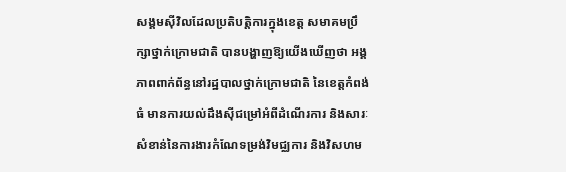សង្គមស៊ីវិលដែលប្រតិបត្តិការក្នុងខេត្ត សមាគមប្រឹក្សាថ្នាក់ក្រោមជាតិ បានបង្ហាញឱ្យយើងឃើញថា អង្គភាពពាក់ព័ន្ធនៅរដ្ឋបាលថ្នាក់ក្រោមជាតិ នៃខេត្តកំពង់ធំ មានការយល់ដឹងស៊ីជម្រៅអំពីដំណើរការ និងសារៈសំខាន់នៃការងារកំណែទម្រង់វិមជ្ឈការ និងវិសហម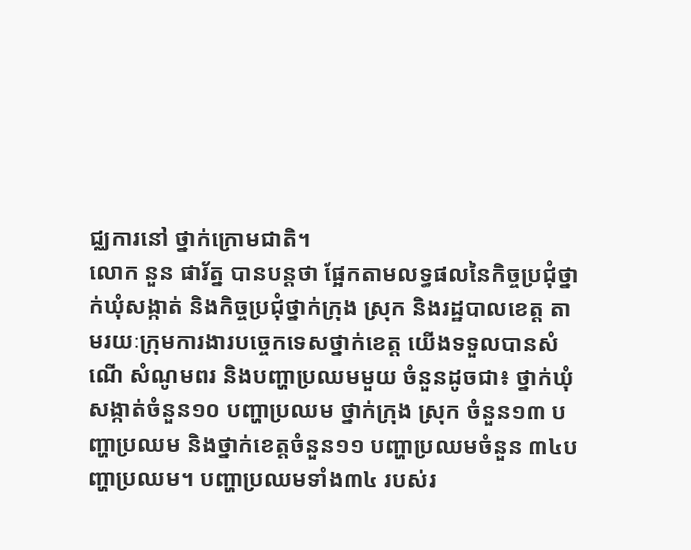ជ្ឈការនៅ ថ្នាក់ក្រោមជាតិ។
លោក នួន ផារ័ត្ន បានបន្តថា ផ្អែកតាមលទ្ធផលនៃកិច្ចប្រជុំថ្នាក់ឃុំសង្កាត់ និងកិច្ចប្រជុំថ្នាក់ក្រុង ស្រុក និងរដ្ឋបាលខេត្ត តាមរយៈក្រុមការងារបច្ចេកទេសថ្នាក់ខេត្ត យើងទទួលបានសំណើ សំណូមពរ និងបញ្ហាប្រឈមមួយ ចំនួនដូចជា៖ ថ្នាក់ឃុំ សង្កាត់ចំនួន១០ បញ្ហាប្រឈម ថ្នាក់ក្រុង ស្រុក ចំនួន១៣ បញ្ហាប្រឈម និងថ្នាក់ខេត្តចំនួន១១ បញ្ហាប្រឈមចំនួន ៣៤បញ្ហាប្រឈម។ បញ្ហាប្រឈមទាំង៣៤ របស់រ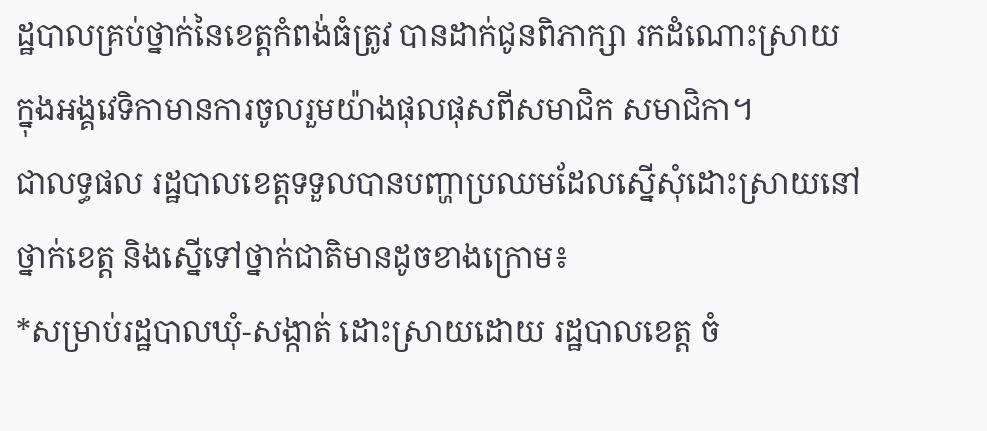ដ្ឋបាលគ្រប់ថ្នាក់នៃខេត្តកំពង់ធំត្រូវ បានដាក់ជូនពិភាក្សា រកដំណោះស្រាយ ក្នុងអង្គវេទិកាមានការចូលរួមយ៉ាងផុលផុសពីសមាជិក សមាជិកា។
ជាលទ្ធផល រដ្ឋបាលខេត្តទទួលបានបញ្ហាប្រឈមដែលស្នើសុំដោះស្រាយនៅថ្នាក់ខេត្ត និងស្នើទៅថ្នាក់ជាតិមានដូចខាងក្រោម៖
*សម្រាប់រដ្ឋបាលឃុំ-សង្កាត់ ដោះស្រាយដោយ រដ្ឋបាលខេត្ត ចំ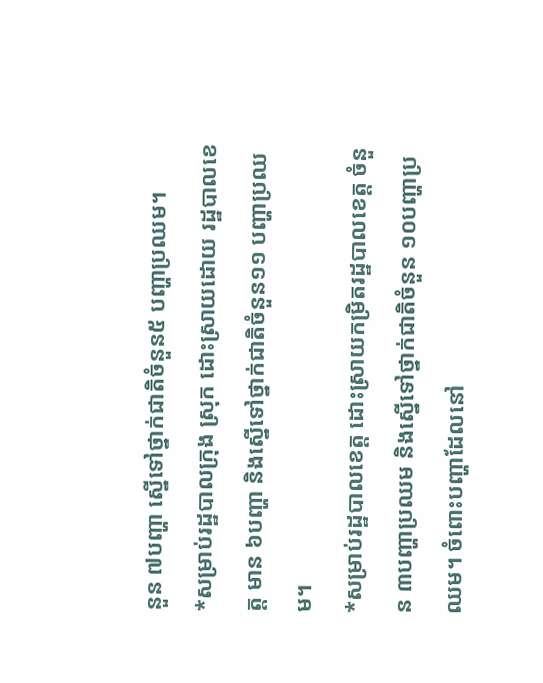នួន ៧បញ្ហា ស្នើទៅថ្នាក់ជាតិចំនួន៥ បញ្ហាប្រឈម។
*សម្រាប់រដ្ឋបាលក្រុង ស្រុក ដោះស្រាយដោយ រដ្ឋបាលខេត្ត មាន ៦បញ្ហា និងស្នើទៅថ្នាក់ជាតិចំនួន១១ បញ្ហាប្រឈម។
*សម្រាប់រដ្ឋបាលខេត្ត ដោះស្រាយកម្រិតរដ្ឋបាលខេត្ត ចំនួន ៣បញ្ហាប្រឈម និងស្នើទៅថ្នាក់ជាតិចំនួន ១០បញ្ហាប្រឈម។ ចំពោះបញ្ហាដែលនៅ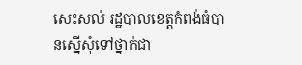សេះសល់ រដ្ឋបាលខេត្តកំពង់ធំបានស្នើសុំទៅថ្នាក់ជា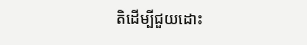តិដើម្បីជួយដោះ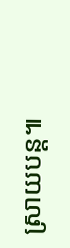ស្រាយបន្ត៕